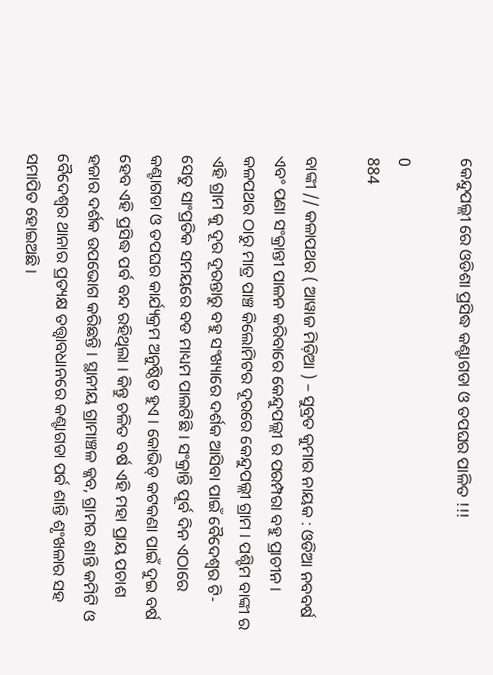କେନ୍ଦୁପଲ୍ଲୀ ରେ ଓଡିଶା ପ୍ରସିଦ୍ଧ କଣ୍ଟାଗଡା ଓ ତପଘର ପାଳିତ !!!

0
884

ବାଙ୍କୀ // କଳାପଥର ( ଆୱାଜ ମିଡ଼ିଆ ) – ସୁବ୍ରତ କୁମାର ନାୟକ : ଓଡିଆ ନବବର୍ଷ ଏବଂ ପଣା ସଂକ୍ରାନ୍ତୀ ପାଳନ କରିବାରେ କେନ୍ଦୁପଲ୍ଲୀ ର ପରମ୍ପରା ବହୁ ପ୍ରାଚୀନ । କଳପଥର ଠାରୁ ମାତ୍ର ପାଞ୍ଚ କିଲୋମିଟର ଦୂରରେ କେନ୍ଦୁପଲ୍ଲୀ ଗ୍ରାମ । ପଶ୍ଚିମ ବାଙ୍କୀ ର ଏହି ଗ୍ରାମ କୁ ଦୂର ଦୂରନ୍ତାରୁ ବହୁ ସଂଖ୍ୟାରେ ଦର୍ଶକ ଆସିବା ପାଇଁ ବୈଦେଶ୍ଵର ଟି-ସେତୁ ସାଂପ୍ରତିକ ସମୟରେ ବଡ ମାଧ୍ୟମ ପାଲଟିଛି । ସଂକ୍ରାନ୍ତି ପୂର୍ବ ଦିନ ଏଠାରେ କଣ୍ଟାଗଡା ଓ ତପଘର କାର୍ଯ୍ୟକ୍ରମ ଅନୁଷ୍ଠିତ ହୁଏ । କୋଭିଡ୍ କଟକଣା ପାଇଁ ଦୁଇ ବର୍ଷ ହେବ ଏହି ପ୍ରସିଦ୍ଧ ପର୍ବ ବନ୍ଦ ରହିଥିଲା । କିନ୍ତୁ ଚଳିତ ବର୍ଷ ଏହି ମହା ପ୍ରାୟ ପଚାଶ ହଜାର ଦର୍ଶକ ଉପଭୋଗ କରିଛନ୍ତି । ସ୍ଥାନୀୟ ଗ୍ରାମାଞ୍ଚଳ କ୍କବ, ଗ୍ରାମର ଶାନ୍ତି କମିଟି ଓ ବୈଦେଶ୍ଵର ଥାନାର ପ୍ରତ୍ୟକ୍ଷ ତତ୍ତ୍ୱାବଧାନରେ କଣ୍ଟାଗଡା ପର୍ବ ଶାନ୍ତି ଶୃଂଖଳାର ସହ ସମାପିତ ହୋଇଅଛି ।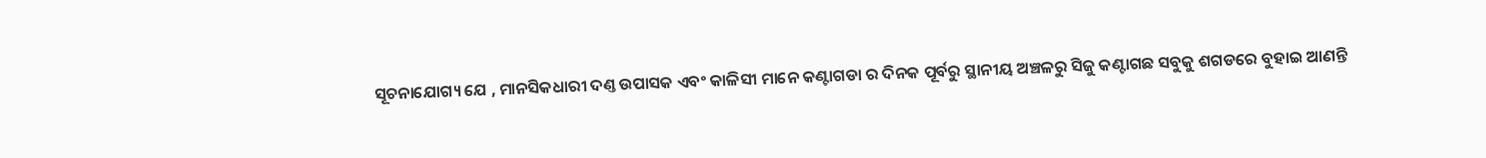ସୂଚନାଯୋଗ୍ୟ ଯେ , ମାନସିକଧାରୀ ଦଣ୍ତ ଉପାସକ ଏବଂ କାଳିସୀ ମାନେ କଣ୍ଟାଗଡା ର ଦିନକ ପୂର୍ବରୁ ସ୍ଥାନୀୟ ଅଞ୍ଚଳରୁ ସିଜୁ କଣ୍ଟାଗଛ ସବୁକୁ ଶଗଡରେ ବୁହାଇ ଆଣନ୍ତି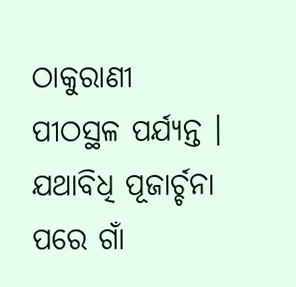ଠାକୁରାଣୀ ପୀଠସ୍ଥଳ ପର୍ଯ୍ୟନ୍ତ । ଯଥାବିଧି ପୂଜାର୍ଚ୍ଚନା ପରେ ଗାଁ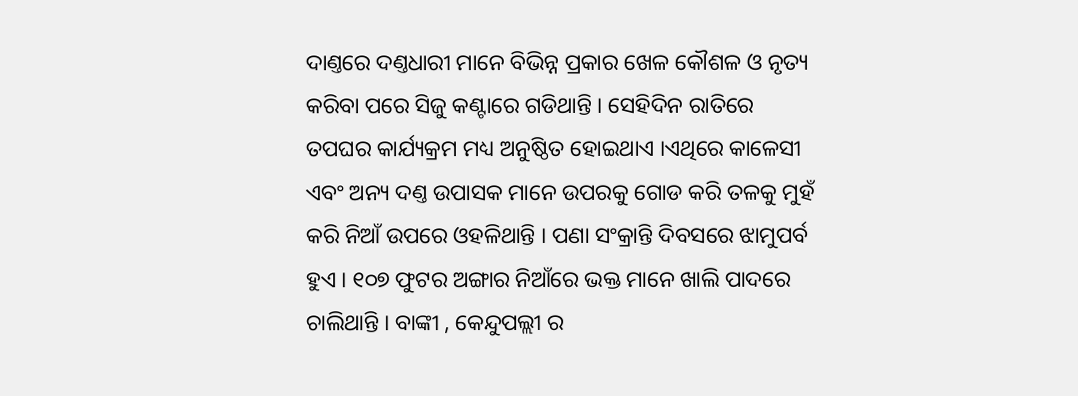ଦାଣ୍ତରେ ଦଣ୍ତଧାରୀ ମାନେ ବିଭିନ୍ନ ପ୍ରକାର ଖେଳ କୌଶଳ ଓ ନୃତ୍ୟ କରିବା ପରେ ସିଜୁ କଣ୍ଟାରେ ଗଡିଥାନ୍ତି । ସେହିଦିନ ରାତିରେ ତପଘର କାର୍ଯ୍ୟକ୍ରମ ମଧ୍ୟ ଅନୁଷ୍ଠିତ ହୋଇଥାଏ ।ଏଥିରେ କାଳେସୀ ଏବଂ ଅନ୍ୟ ଦଣ୍ତ ଉପାସକ ମାନେ ଉପରକୁ ଗୋଡ କରି ତଳକୁ ମୁହଁ କରି ନିଆଁ ଉପରେ ଓହଳିଥାନ୍ତି । ପଣା ସଂକ୍ରାନ୍ତି ଦିବସରେ ଝାମୁପର୍ବ ହୁଏ । ୧୦୭ ଫୁଟର ଅଙ୍ଗାର ନିଆଁରେ ଭକ୍ତ ମାନେ ଖାଲି ପାଦରେ ଚାଲିଥାନ୍ତି । ବାଙ୍କୀ , କେନ୍ଦୁପଲ୍ଲୀ ର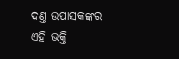ଦଣ୍ତ ଉପାସକଙ୍କର ଏହି ଭକ୍ତି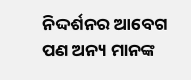ନିଦ୍ଦର୍ଶନର ଆବେଗ ପଣ ଅନ୍ୟ ମାନଙ୍କ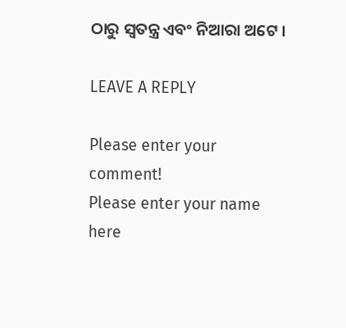ଠାରୁ ସ୍ୱତନ୍ତ୍ର ଏବଂ ନିଆରା ଅଟେ ।

LEAVE A REPLY

Please enter your comment!
Please enter your name here